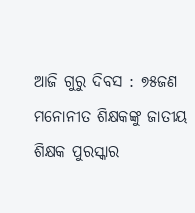ଆଜି ଗୁରୁ ଦିବସ : ୭୫ଜଣ ମନୋନୀତ ଶିକ୍ଷକଙ୍କୁ ଜାତୀୟ ଶିକ୍ଷକ ପୁରସ୍କାର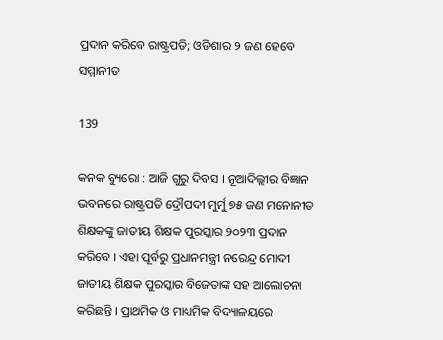ପ୍ରଦାନ କରିବେ ରାଷ୍ଟ୍ରପତି; ଓଡିଶାର ୨ ଜଣ ହେବେ ସମ୍ମାନୀତ

139

କନକ ବ୍ୟୁରୋ : ଆଜି ଗୁରୁ ଦିବସ । ନୂଆଦିଲ୍ଲୀର ବିଜ୍ଞାନ ଭବନରେ ରାଷ୍ଟ୍ରପତି ଦ୍ରୌପଦୀ ମୁର୍ମୁ ୭୫ ଜଣ ମନୋନୀତ ଶିକ୍ଷକଙ୍କୁ ଜାତୀୟ ଶିକ୍ଷକ ପୁରସ୍କାର ୨୦୨୩ ପ୍ରଦାନ କରିବେ । ଏହା ପୂର୍ବରୁ ପ୍ରଧାନମନ୍ତ୍ରୀ ନରେନ୍ଦ୍ର ମୋଦୀ ଜାତୀୟ ଶିକ୍ଷକ ପୁରସ୍କାର ବିଜେତାଙ୍କ ସହ ଆଲୋଚନା କରିଛନ୍ତି । ପ୍ରାଥମିକ ଓ ମାଧ୍ୟମିକ ବିଦ୍ୟାଳୟରେ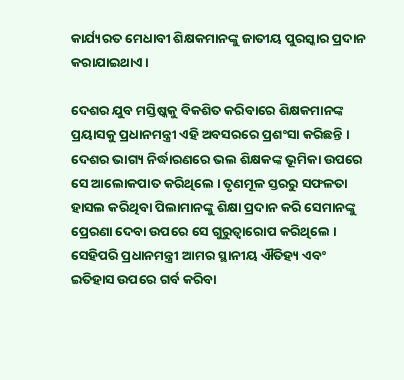କାର୍ଯ୍ୟରତ ମେଧାବୀ ଶିକ୍ଷକମାନଙ୍କୁ ଜାତୀୟ ପୁରସ୍କାର ପ୍ରଦାନ କରାଯାଇଥାଏ ।

ଦେଶର ଯୁବ ମସ୍ତିଷ୍କକୁ ବିକଶିତ କରିବାରେ ଶିକ୍ଷକମାନଙ୍କ ପ୍ରୟାସକୁ ପ୍ରଧାନମନ୍ତ୍ରୀ ଏହି ଅବସରରେ ପ୍ରଶଂସା କରିଛନ୍ତି । ଦେଶର ଭାଗ୍ୟ ନିର୍ଦ୍ଧାରଣରେ ଭଲ ଶିକ୍ଷକଙ୍କ ଭୂମିକା ଉପରେ ସେ ଆଲୋକପାତ କରିଥିଲେ । ତୃଣମୂଳ ସ୍ତରରୁ ସଫଳତା ହାସଲ କରିଥିବା ପିଲାମାନଙ୍କୁ ଶିକ୍ଷା ପ୍ରଦାନ କରି ସେମାନଙ୍କୁ ପ୍ରେରଣା ଦେବା ଉପରେ ସେ ଗୁରୁତ୍ୱାରୋପ କରିଥିଲେ । ସେହିପରି ପ୍ରଧାନମନ୍ତ୍ରୀ ଆମର ସ୍ଥାନୀୟ ଐତିହ୍ୟ ଏବଂ ଇତିହାସ ଉପରେ ଗର୍ବ କରିବା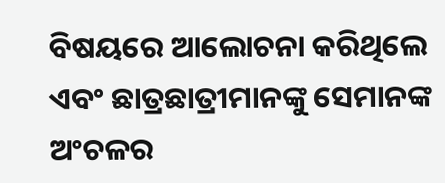ବିଷୟରେ ଆଲୋଚନା କରିଥିଲେ ଏବଂ ଛାତ୍ରଛାତ୍ରୀମାନଙ୍କୁ ସେମାନଙ୍କ ଅଂଚଳର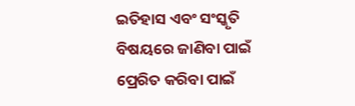ଇତିହାସ ଏବଂ ସଂସ୍କୃତି ବିଷୟରେ ଜାଣିବା ପାଇଁ ପ୍ରେରିତ କରିବା ପାଇଁ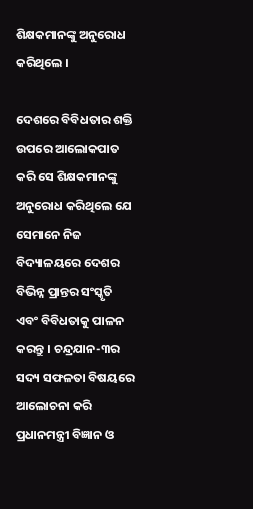ଶିକ୍ଷକମାନଙ୍କୁ ଅନୁରୋଧ କରିଥିଲେ ।

ଦେଶରେ ବିବିଧତାର ଶକ୍ତି ଉପରେ ଆଲୋକପାତ କରି ସେ ଶିକ୍ଷକମାନଙ୍କୁ ଅନୁରୋଧ କରିଥିଲେ ଯେ ସେମାନେ ନିଜ ବିଦ୍ୟାଳୟରେ ଦେଶର ବିଭିନ୍ନ ପ୍ରାନ୍ତର ସଂସ୍କୃତି ଏବଂ ବିବିଧତାକୁ ପାଳନ କରନ୍ତୁ । ଚନ୍ଦ୍ରଯାନ-୩ର ସଦ୍ୟ ସଫଳତା ବିଷୟରେ ଆଲୋଚନା କରି ପ୍ରଧାନମନ୍ତ୍ରୀ ବିଜ୍ଞାନ ଓ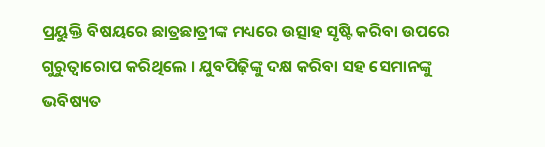ପ୍ରୟୁକ୍ତି ବିଷୟରେ ଛାତ୍ରଛାତ୍ରୀଙ୍କ ମଧ୍ୟରେ ଉତ୍ସାହ ସୃଷ୍ଟି କରିବା ଉପରେ ଗୁରୁତ୍ୱାରୋପ କରିଥିଲେ । ଯୁବପିଢ଼ିଙ୍କୁ ଦକ୍ଷ କରିବା ସହ ସେମାନଙ୍କୁ ଭବିଷ୍ୟତ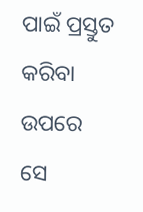ପାଇଁ ପ୍ରସ୍ତୁତ କରିବା ଉପରେ ସେ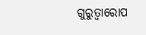ଗୁରୁତ୍ୱାରୋପ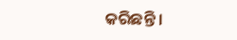କରିଛନ୍ତି ।